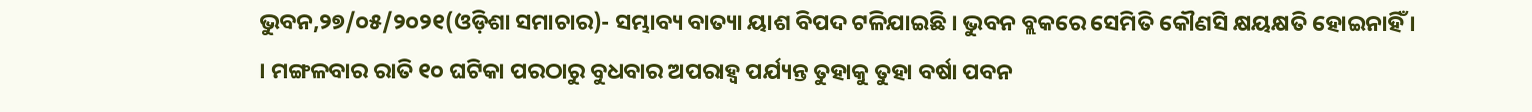ଭୁବନ,୨୭/୦୫/୨୦୨୧(ଓଡ଼ିଶା ସମାଚାର)- ସମ୍ଭାବ୍ୟ ବାତ୍ୟା ୟାଶ ବିପଦ ଟଳିଯାଇଛି । ଭୁବନ ବ୍ଲକରେ ସେମିତି କୌଣସି କ୍ଷୟକ୍ଷତି ହୋଇନାହିଁ । । ମଙ୍ଗଳବାର ରାତି ୧୦ ଘଟିକା ପରଠାରୁ ବୁଧବାର ଅପରାହ୍ୱ ପର୍ଯ୍ୟନ୍ତ ତୁହାକୁ ତୁହା ବର୍ଷା ପବନ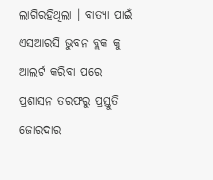ଲାଗିରହିଥିଲା । ବାତ୍ୟା ପାଇଁ ଏସଆରସି ଭୁବନ ବ୍ଲକ କୁ ଆଲର୍ଟ କରିବା ପରେ ପ୍ରଶାସନ ତରଫରୁ ପ୍ରସ୍ତୁତି ଜୋରଦାର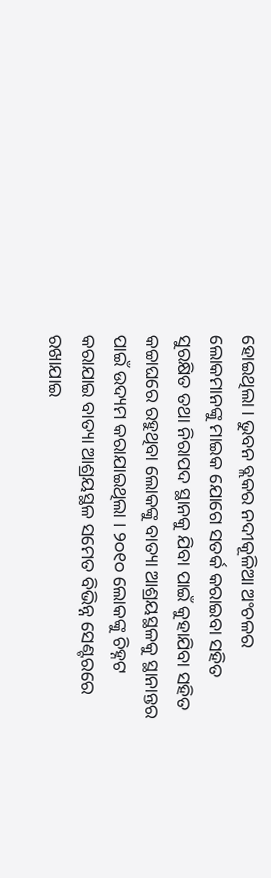ହୋଇଥିଲା । ଭୁବନ ବ୍ଲକର ନଦୀକୂଳିଆ ଅଂଚଳର ଲୋକମାନଙ୍କୁ ମାଇକ ଯୋଗେ ସତର୍କ କରାଇବା ସହିତ ସୁରକ୍ଷିତ ତଥା ନିରାପଦ ସ୍ଥାନକୁ ଯିବା ପାଇଁ କୁହାଯିବା ସହିତ କଚ୍ଚାଘରେ ରହୁଥିବା ଲୋକଙ୍କୁ ବାତ୍ୟା ଆଶ୍ରୟସ୍ଥଳକୁ ସ୍ଥାନାନ୍ତର ପାଇଁ ଉଦ୍ୟମ କରାଯାଇଥିଲା । ୨୦୧୦ ଲୋକଙ୍କୁ ଚିହ୍ନଟ କରାଯାଇ ବାତ୍ୟା ଆଶ୍ରୟସ୍ଥଳ ସମେତ ବିଭିନ୍ନ ସେଣ୍ଟରରେ ରଖାଯାଇ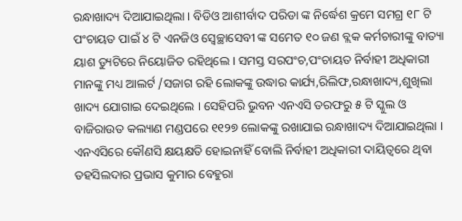ରନ୍ଧାଖାଦ୍ୟ ଦିଆଯାଇଥିଲା । ବିଡିଓ ଆଶୀର୍ବାଦ ପରିଡା ଙ୍କ ନିର୍ଦ୍ଧେଶ କ୍ରମେ ସମଗ୍ର ୧୮ ଟି ପଂଚାୟତ ପାଇଁ ୪ ଟି ଏନଜିଓ ସ୍ୱେଚ୍ଛାସେବୀ ଙ୍କ ସମେତ ୧୦ ଜଣ ବ୍ଲକ କର୍ମଚାରୀଙ୍କୁ ବାତ୍ୟା ୟାଶ ଡ୍ୟୁଟିରେ ନିୟୋଜିତ ରହିଥିଲେ । ସମସ୍ତ ସରପଂଚ,ପଂଚାୟତ ନିର୍ବାହୀ ଅଧିକାରୀ ମାନଙ୍କୁ ମଧ୍ୟ ଆଲର୍ଟ /ସଜାଗ ରହି ଲୋକଙ୍କୁ ଉଦ୍ଧାର କାର୍ଯ୍ୟ,ରିଲିଫ,ରନ୍ଧାଖାଦ୍ୟ,ଶୁଖିଲା ଖାଦ୍ୟ ଯୋଗାଇ ଦେଇଥିଲେ । ସେହିପରି ଭୁବନ ଏନଏସି ତରଫରୁ ୫ ଟି ସ୍କୁଲ ଓ ବାଜିରାଉତ କଲ୍ୟାଣ ମଣ୍ଡପରେ ୧୧୨୭ ଲୋକଙ୍କୁ ରଖାଯାଇ ରନ୍ଧାଖାଦ୍ୟ ଦିଆଯାଇଥିଲା । ଏନଏସିରେ କୌଣସି କ୍ଷୟକ୍ଷତି ହୋଇନାହିଁ ବୋଲି ନିର୍ବାହୀ ଅଧିକାରୀ ଦାୟିତ୍ୱରେ ଥିବା ତହସିଲଦାର ପ୍ରଭାସ କୁମାର ବେହୁରା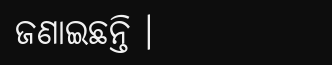ଜଣାଇଛନ୍ତି ।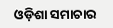ଓଡ଼ିଶା ସମାଚାର